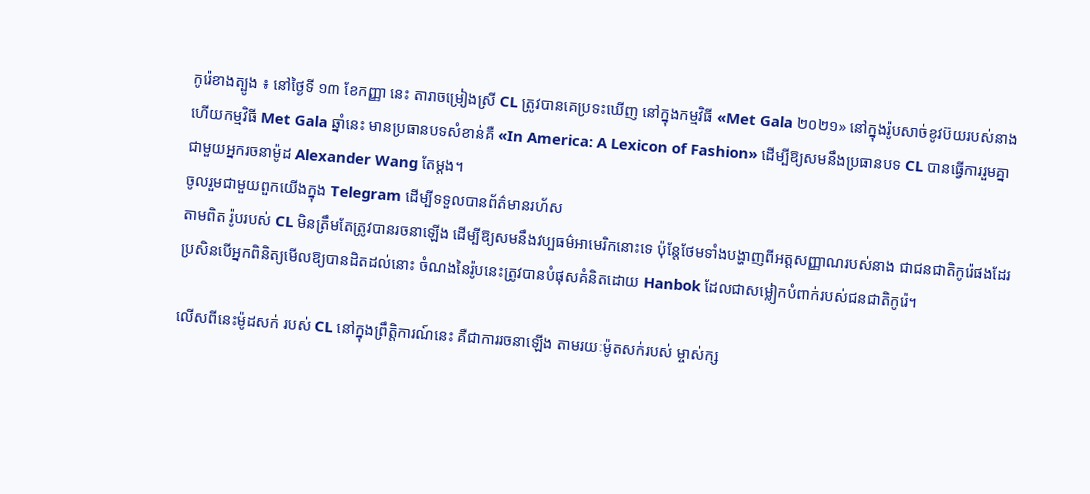កូរ៉េខាងត្បូង ៖ នៅថ្ងៃទី ១៣ ខែកញ្ញា នេះ តារាចម្រៀងស្រី CL ត្រូវបានគេប្រទះឃើញ នៅក្នុងកម្មវិធី «Met Gala ២០២១» នៅក្នុងរ៉ូបសាច់ខូវប៊យរបស់នាង ហើយកម្មវិធី Met Gala ឆ្នាំនេះ មានប្រធានបទសំខាន់គឺ «In America: A Lexicon of Fashion» ដើម្បីឱ្យសមនឹងប្រធានបទ CL បានធ្វើការរួមគ្នា ជាមួយអ្នករចនាម៉ូដ Alexander Wang តែម្តង។
ចូលរួមជាមួយពួកយើងក្នុង Telegram ដើម្បីទទួលបានព័ត៌មានរហ័ស
តាមពិត រ៉ូបរបស់ CL មិនត្រឹមតែត្រូវបានរចនាឡើង ដើម្បីឱ្យសមនឹងវប្បធម៌អាមេរិកនោះទេ ប៉ុន្តែថែមទាំងបង្ហាញពីអត្តសញ្ញាណរបស់នាង ជាជនជាតិកូរ៉េផងដែរ ប្រសិនបើអ្នកពិនិត្យមើលឱ្យបានដិតដល់នោះ ចំណងនៃរ៉ូបនេះត្រូវបានបំផុសគំនិតដោយ Hanbok ដែលជាសម្លៀកបំពាក់របស់ជនជាតិកូរ៉េ។

លើសពីនេះម៉ូដសក់ របស់ CL នៅក្នុងព្រឹត្តិការណ៍នេះ គឺជាការរចនាឡើង តាមរយៈម៉ូតសក់របស់ ម្ចាស់ក្ស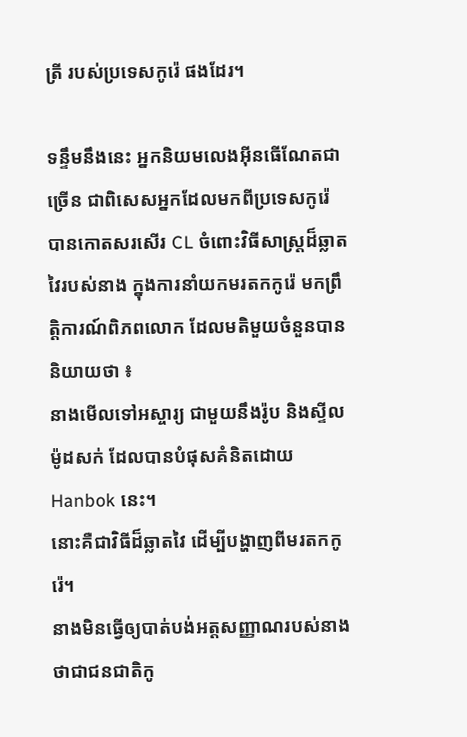ត្រី របស់ប្រទេសកូរ៉េ ផងដែរ។

ទន្ទឹមនឹងនេះ អ្នកនិយមលេងអ៊ីនធើណែតជាច្រើន ជាពិសេសអ្នកដែលមកពីប្រទេសកូរ៉េ បានកោតសរសើរ CL ចំពោះវិធីសាស្រ្តដ៏ឆ្លាតវៃរបស់នាង ក្នុងការនាំយកមរតកកូរ៉េ មកព្រឹត្តិការណ៍ពិភពលោក ដែលមតិមួយចំនួនបាននិយាយថា ៖
នាងមើលទៅអស្ចារ្យ ជាមួយនឹងរ៉ូប និងស្ទីលម៉ូដសក់ ដែលបានបំផុសគំនិតដោយ Hanbok នេះ។
នោះគឺជាវិធីដ៏ឆ្លាតវៃ ដើម្បីបង្ហាញពីមរតកកូរ៉េ។
នាងមិនធ្វើឲ្យបាត់បង់អត្តសញ្ញាណរបស់នាង ថាជាជនជាតិកូ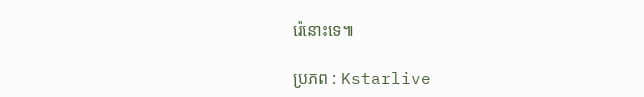រ៉េនោះទេ៕

ប្រភព : Kstarlive